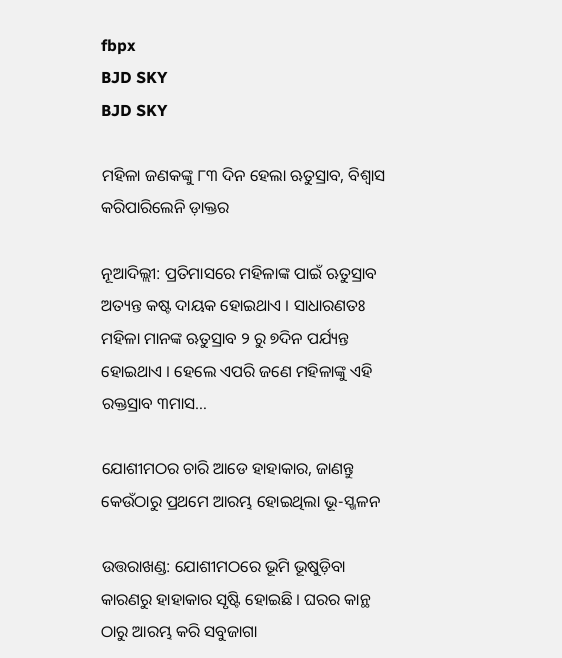fbpx
BJD SKY
BJD SKY

ମହିଳା ଜଣକଙ୍କୁ ୮୩ ଦିନ ହେଲା ଋତୁସ୍ରାବ, ବିଶ୍ୱାସ କରିପାରିଲେନି ଡ଼ାକ୍ତର

ନୂଆଦିଲ୍ଲୀ: ପ୍ରତିମାସରେ ମହିଳାଙ୍କ ପାଇଁ ଋତୁସ୍ରାବ ଅତ୍ୟନ୍ତ କଷ୍ଟ ଦାୟକ ହୋଇଥାଏ । ସାଧାରଣତଃ ମହିଳା ମାନଙ୍କ ଋତୁସ୍ରାବ ୨ ରୁ ୭ଦିନ ପର୍ଯ୍ୟନ୍ତ ହୋଇଥାଏ । ହେଲେ ଏପରି ଜଣେ ମହିଳାଙ୍କୁ ଏହି ରକ୍ତସ୍ରାବ ୩ମାସ…

ଯୋଶୀମଠର ଚାରି ଆଡେ ହାହାକାର, ଜାଣନ୍ତୁ କେଉଁଠାରୁ ପ୍ରଥମେ ଆରମ୍ଭ ହୋଇଥିଲା ଭୂ-ସ୍ଖଳନ

ଉତ୍ତରାଖଣ୍ଡ: ଯୋଶୀମଠରେ ଭୂମି ଭୂଷୁଡ଼ିବା କାରଣରୁ ହାହାକାର ସୃଷ୍ଟି ହୋଇଛି । ଘରର କାନ୍ଥ ଠାରୁ ଆରମ୍ଭ କରି ସବୁଜାଗା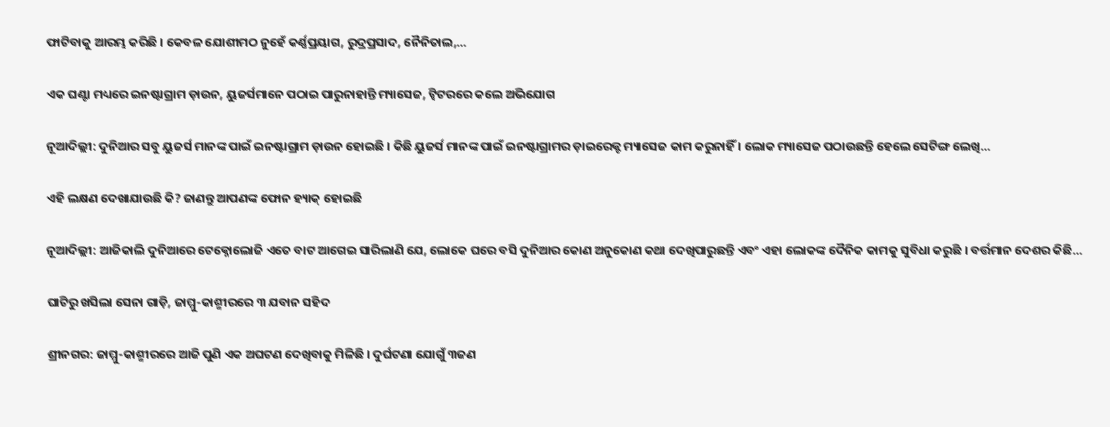ଫାଟିବାକୁ ଆରମ୍ଭ କରିଛି । କେବଳ ଯୋଶୀମଠ ନୁହେଁ କର୍ଣ୍ଣପ୍ରୟାଗ, ରୁଦ୍ରପ୍ରସାଦ, ନୈନିତାଲ,…

ଏକ ଘଣ୍ଟା ମଧ୍ୟରେ ଇନଷ୍ଟାଗ୍ରାମ ଡ଼ାଉନ, ୟୁଜର୍ସମାନେ ପଠାଇ ପାରୁନାହାନ୍ତି ମ୍ୟାସେଜ, ଟ୍ୱିଟରରେ କଲେ ଅଭିଯୋଗ

ନୂଆଦିଲ୍ଲୀ: ଦୁନିଆର ସବୁ ୟୁଜର୍ସ ମାନଙ୍କ ପାଇଁ ଇନଷ୍ଟାଗ୍ରାମ ଡ଼ାଉନ ହୋଇଛି । କିଛି ୟୁଜର୍ସ ମାନଙ୍କ ପାଇଁ ଇନଷ୍ଟାଗ୍ରାମର ଡ଼ାଇରେକ୍ଟ ମ୍ୟାସେଜ କାମ କରୁନାହିଁ । ଲୋକ ମ୍ୟାସେଜ ପଠାଉଛନ୍ତି ହେଲେ ସେଟିଙ୍ଗ ଲେଖି…

ଏହି ଲକ୍ଷଣ ଦେଖାଯାଉଛି କି? ଜାଣନ୍ତୁ ଆପଣଙ୍କ ଫୋନ ହ୍ୟାକ୍ ହୋଇଛି

ନୂଆଦିଲ୍ଲୀ: ଆଜିକାଲି ଦୁନିଆରେ ଟେକ୍ନୋଲୋଜି ଏତେ ବାଟ ଆଗେଇ ସାରିଲାଣି ଯେ, ଲୋକେ ଘରେ ବସି ଦୁନିଆର କୋଣ ଅନୁକୋଣ କଥା ଦେଖିପାରୁଛନ୍ତି ଏବଂ ଏହା ଲୋକଙ୍କ ଦୈନିକ କାମକୁ ସୁବିଧା କରୁଛି । ବର୍ତ୍ତମାନ ଦେଶର କିଛି…

ଘାଟିରୁ ଖସିଲା ସେନା ଗାଡ଼ି, ଜାମ୍ମୁ-କାଶ୍ମୀରରେ ୩ ଯବାନ ସହିଦ

ଶ୍ରୀନଗର: ଜାମ୍ମୁ-କାଶ୍ମୀରରେ ଆଜି ପୁଣି ଏକ ଅଘଟଣ ଦେଖିବାକୁ ମିଳିଛି । ଦୁର୍ଘଟଣା ଯୋଗୁଁ ୩ଜଣ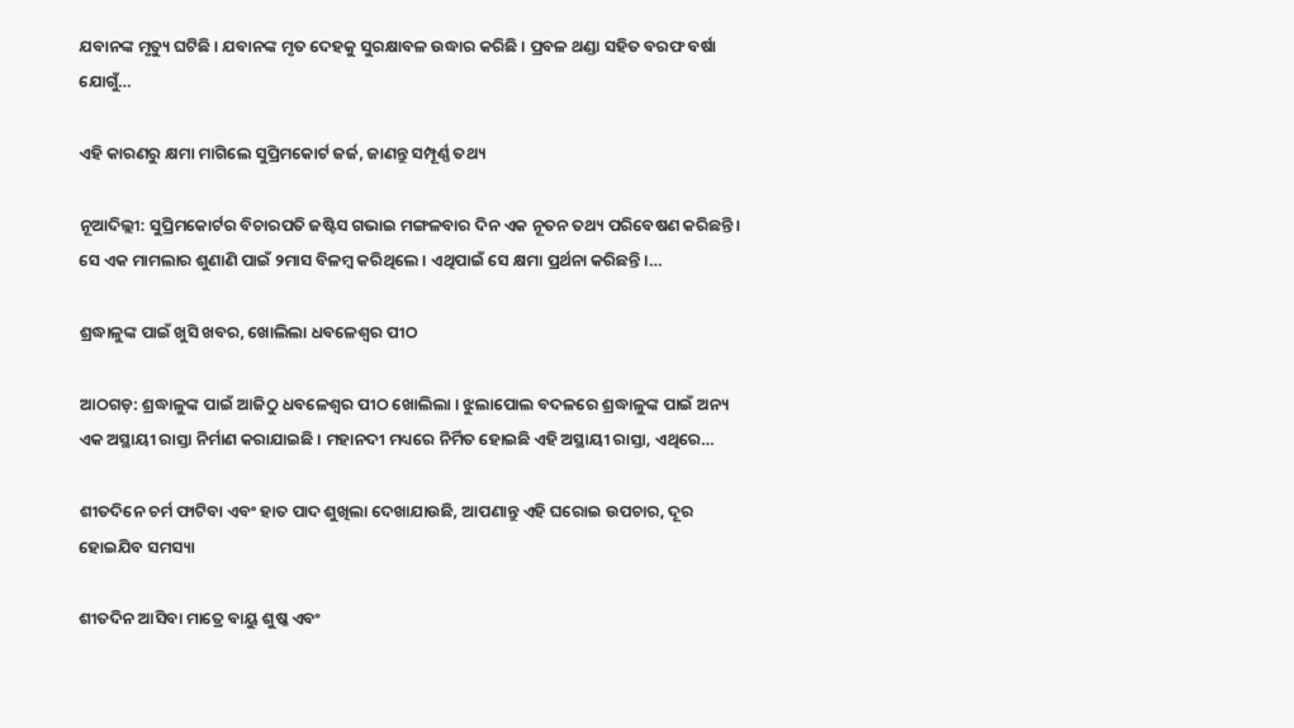ଯବାନଙ୍କ ମୃତ୍ୟୁ ଘଟିଛି । ଯବାନଙ୍କ ମୃତ ଦେହକୁ ସୁରକ୍ଷାବଳ ଉଦ୍ଧାର କରିଛି । ପ୍ରବଳ ଥଣ୍ଡା ସହିତ ବରଫ ବର୍ଷା ଯୋଗୁଁ…

ଏହି କାରଣରୁ କ୍ଷମା ମାଗିଲେ ସୁପ୍ରିମକୋର୍ଟ ଜର୍ଜ, ଜାଣନ୍ତୁ ସମ୍ପୂର୍ଣ୍ଣ ତଥ୍ୟ

ନୂଆଦିଲ୍ଲୀ: ସୁପ୍ରିମକୋର୍ଟର ବିଚାରପତି ଜଷ୍ଟିସ ଗଭାଇ ମଙ୍ଗଳବାର ଦିନ ଏକ ନୂତନ ତଥ୍ୟ ପରିବେଷଣ କରିଛନ୍ତି । ସେ ଏକ ମାମଲାର ଶୁଣାଣି ପାଇଁ ୨ମାସ ବିଳମ୍ବ କରିଥିଲେ । ଏଥିପାଇଁ ସେ କ୍ଷମା ପ୍ରର୍ଥନା କରିଛନ୍ତି ।…

ଶ୍ରଦ୍ଧାଳୁଙ୍କ ପାଇଁ ଖୁସି ଖବର, ଖୋଲିଲା ଧବଳେଶ୍ୱର ପୀଠ

ଆଠଗଡ଼: ଶ୍ରଦ୍ଧାଳୁଙ୍କ ପାଇଁ ଆଜିଠୁ ଧବଳେଶ୍ୱର ପୀଠ ଖୋଲିଲା । ଝୁଲାପୋଲ ବଦଳରେ ଶ୍ରଦ୍ଧାଳୁଙ୍କ ପାଇଁ ଅନ୍ୟ ଏକ ଅସ୍ଥାୟୀ ରାସ୍ତା ନିର୍ମାଣ କରାଯାଇଛି । ମହାନଦୀ ମଧ୍ୟରେ ନିର୍ମିତ ହୋଇଛି ଏହି ଅସ୍ଥାୟୀ ରାସ୍ତା, ଏଥିରେ…

ଶୀତଦିନେ ଚର୍ମ ଫାଟିବା ଏବଂ ହାତ ପାଦ ଶୁଖିଲା ଦେଖାଯାଉଛି, ଆପଣାନ୍ତୁ ଏହି ଘରୋଇ ଉପଚାର, ଦୂର ହୋଇଯିବ ସମସ୍ୟା

ଶୀତଦିନ ଆସିବା ମାତ୍ରେ ବାୟୁ ଶୁଷ୍କ ଏବଂ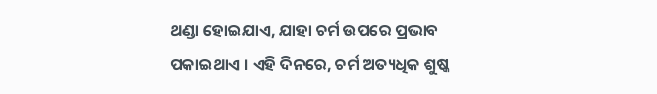ଥଣ୍ଡା ହୋଇଯାଏ, ଯାହା ଚର୍ମ ଉପରେ ପ୍ରଭାବ ପକାଇଥାଏ । ଏହି ଦିନରେ, ଚର୍ମ ଅତ୍ୟଧିକ ଶୁଷ୍କ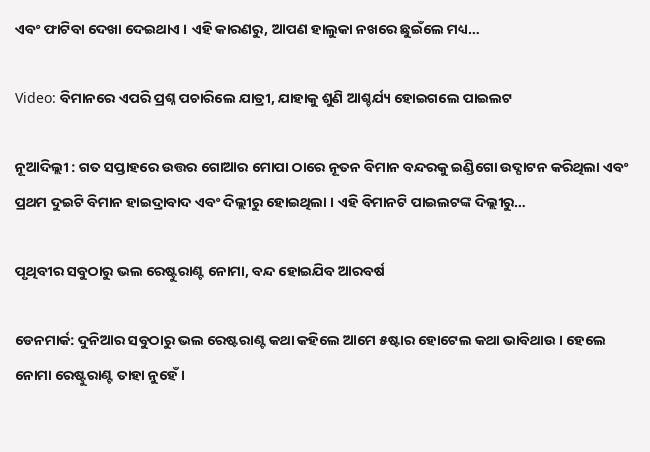ଏବଂ ଫାଟିବା ଦେଖା ଦେଇଥାଏ । ଏହି କାରଣରୁ, ଆପଣ ହାଲୁକା ନଖରେ ଛୁଇଁଲେ ମଧ୍ୟ…

Video: ବିମାନରେ ଏପରି ପ୍ରଶ୍ନ ପଚାରିଲେ ଯାତ୍ରୀ, ଯାହାକୁ ଶୁଣି ଆଶ୍ଚର୍ଯ୍ୟ ହୋଇଗଲେ ପାଇଲଟ

ନୂଆଦିଲ୍ଲୀ : ଗତ ସପ୍ତାହରେ ଉତ୍ତର ଗୋଆର ମୋପା ଠାରେ ନୂତନ ବିମାନ ବନ୍ଦରକୁ ଇଣ୍ଡିଗୋ ଉଦ୍ଘାଟନ କରିଥିଲା ଏବଂ ପ୍ରଥମ ଦୁଇଟି ବିମାନ ହାଇଦ୍ରାବାଦ ଏବଂ ଦିଲ୍ଲୀରୁ ହୋଇଥିଲା । ଏହି ବିମାନଟି ପାଇଲଟଙ୍କ ଦିଲ୍ଲୀରୁ…

ପୃଥିବୀର ସବୁଠାରୁ ଭଲ ରେଷ୍ଟୁରାଣ୍ଟ ନୋମା, ବନ୍ଦ ହୋଇଯିବ ଆରବର୍ଷ

ଡେନମାର୍କ: ଦୁନିଆର ସବୁଠାରୁ ଭଲ ରେଷ୍ଟରାଣ୍ଟ କଥା କହିଲେ ଆମେ ୫ଷ୍ଟାର ହୋଟେଲ କଥା ଭାବିଥାଉ । ହେଲେ ନୋମା ରେଷ୍ଟୁରାଣ୍ଟ ତାହା ନୁହେଁ ।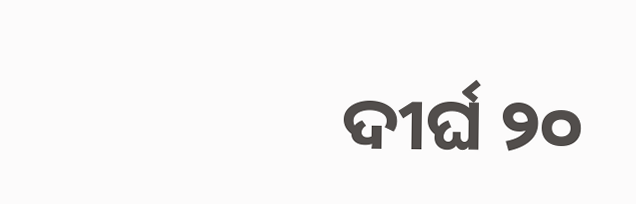ଦୀର୍ଘ ୨୦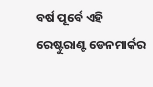ବର୍ଷ ପୂର୍ବେ ଏହି ରେଷ୍ଟୁରାଣ୍ଟ ଡେନମାର୍କର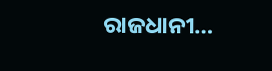ରାଜଧାନୀ…